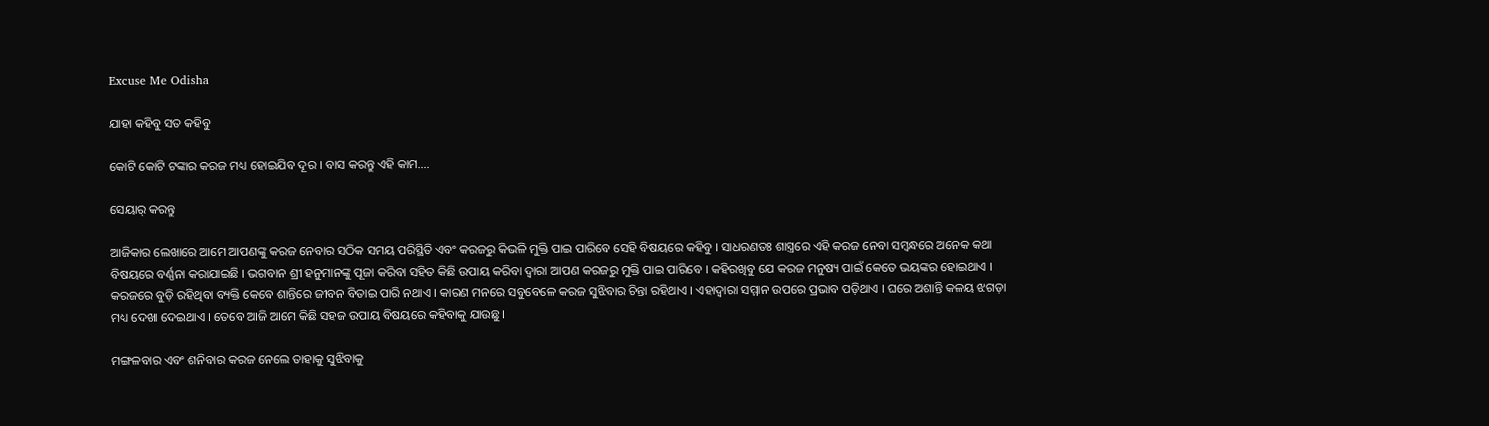Excuse Me Odisha

ଯାହା କହିବୁ ସତ କହିବୁ

କୋଟି କୋଟି ଟଙ୍କାର କରଜ ମଧ୍ୟ ହୋଇଯିବ ଦୂର । ବାସ କରନ୍ତୁ ଏହି କାମ….

ସେୟାର୍ କରନ୍ତୁ

ଆଜିକାର ଲେଖାରେ ଆମେ ଆପଣଙ୍କୁ କରଜ ନେବାର ସଠିକ ସମୟ ପରିସ୍ଥିତି ଏବଂ କରଜରୁ କିଭଳି ମୁକ୍ତି ପାଇ ପାରିବେ ସେହି ବିଷୟରେ କହିବୁ । ସାଧରଣତଃ ଶାସ୍ତ୍ରରେ ଏହି କରଜ ନେବା ସମ୍ବନ୍ଧରେ ଅନେକ କଥା ବିଷୟରେ ବର୍ଣ୍ଣନା କରାଯାଇଛି । ଭଗବାନ ଶ୍ରୀ ହନୁମାନଙ୍କୁ ପୂଜା କରିବା ସହିତ କିଛି ଉପାୟ କରିବା ଦ୍ୱାରା ଆପଣ କରଜରୁ ମୁକ୍ତି ପାଇ ପାରିବେ । କହିରଖିବୁ ଯେ କରଜ ମନୁଷ୍ୟ ପାଇଁ କେତେ ଭୟଙ୍କର ହୋଇଥାଏ । କରଜରେ ବୁଡ଼ି ରହିଥିବା ବ୍ୟକ୍ତି କେବେ ଶାନ୍ତିରେ ଜୀବନ ବିତାଇ ପାରି ନଥାଏ । କାରଣ ମନରେ ସବୁବେଳେ କରଜ ସୁଝିବାର ଚିନ୍ତା ରହିଥାଏ । ଏହାଦ୍ବାରା ସମ୍ମାନ ଉପରେ ପ୍ରଭାବ ପଡ଼ିଥାଏ । ଘରେ ଅଶାନ୍ତି କଳୟ ଝଗଡ଼ା ମଧ୍ୟ ଦେଖା ଦେଇଥାଏ । ତେବେ ଆଜି ଆମେ କିଛି ସହଜ ଉପାୟ ବିଷୟରେ କହିବାକୁ ଯାଉଛୁ ।

ମଙ୍ଗଳବାର ଏବଂ ଶନିବାର କରଜ ନେଲେ ତାହାକୁ ସୁଝିବାକୁ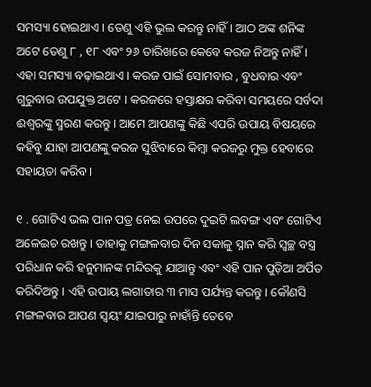ସମସ୍ୟା ହୋଇଥାଏ । ତେଣୁ ଏହି ଭୁଲ କରନ୍ତୁ ନାହିଁ । ଆଠ ଅଙ୍କ ଶନିଙ୍କ ଅଟେ ତେଣୁ ୮ , ୧୮ ଏବଂ ୨୬ ତାରିଖରେ କେବେ କରଜ ନିଅନ୍ତୁ ନାହିଁ । ଏହା ସମସ୍ୟା ବଢ଼ାଇଥାଏ । କରଜ ପାଇଁ ସୋମବାର , ବୁଧବାର ଏବଂ ଗୁରୁବାର ଉପଯୁକ୍ତ ଅଟେ । କରଜରେ ହସ୍ତାକ୍ଷର କରିବା ସମୟରେ ସର୍ବଦା ଈଶ୍ୱରଙ୍କୁ ସ୍ମରଣ କରନ୍ତୁ । ଆମେ ଆପଣଙ୍କୁ କିଛି ଏପରି ଉପାୟ ବିଷୟରେ କହିବୁ ଯାହା ଆପଣଙ୍କୁ କରଜ ସୁଝିବାରେ କିମ୍ବା କରଜରୁ ମୁକ୍ତ ହେବାରେ ସହାୟତା କରିବ ।

୧ . ଗୋଟିଏ ଭଲ ପାନ ପତ୍ର ନେଇ ଉପରେ ଦୁଇଟି ଲବଙ୍ଗ ଏବଂ ଗୋଟିଏ ଅଳେଇଚ ରଖନ୍ତୁ । ତାହାକୁ ମଙ୍ଗଳବାର ଦିନ ସକାଳୁ ସ୍ନାନ କରି ସ୍ୱଚ୍ଛ ବସ୍ତ୍ର ପରିଧାନ କରି ହନୁମାନଙ୍କ ମନ୍ଦିରକୁ ଯାଆନ୍ତୁ ଏବଂ ଏହି ପାନ ପୁଡ଼ିଆ ଅର୍ପିତ କରିଦିଅନ୍ତୁ । ଏହି ଉପାୟ ଲଗାତାର ୩ ମାସ ପର୍ଯ୍ୟନ୍ତ କରନ୍ତୁ । କୌଣସି ମଙ୍ଗଳବାର ଆପଣ ସ୍ୱୟଂ ଯାଇପାରୁ ନାହାଁନ୍ତି ତେବେ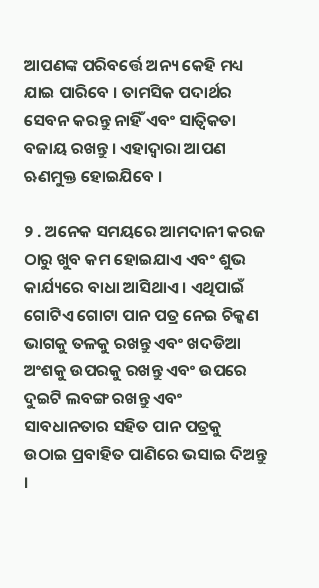ଆପଣଙ୍କ ପରିବର୍ତ୍ତେ ଅନ୍ୟ କେହି ମଧ୍ୟ ଯାଇ ପାରିବେ । ତାମସିକ ପଦାର୍ଥର ସେବନ କରନ୍ତୁ ନାହିଁ ଏବଂ ସାତ୍ଵିକତା ବଜାୟ ରଖନ୍ତୁ । ଏହାଦ୍ବାରା ଆପଣ ଋଣମୁକ୍ତ ହୋଇଯିବେ ।

୨ . ଅନେକ ସମୟରେ ଆମଦାନୀ କରଜ ଠାରୁ ଖୁବ କମ ହୋଇଯାଏ ଏବଂ ଶୁଭ କାର୍ଯ୍ୟରେ ବାଧା ଆସିଥାଏ । ଏଥିପାଇଁ ଗୋଟିଏ ଗୋଟା ପାନ ପତ୍ର ନେଇ ଚିକ୍କଣ ଭାଗକୁ ତଳକୁ ରଖନ୍ତୁ ଏବଂ ଖଦଡିଆ ଅଂଶକୁ ଉପରକୁ ରଖନ୍ତୁ ଏବଂ ଉପରେ ଦୁଇଟି ଲବଙ୍ଗ ରଖନ୍ତୁ ଏବଂ ସାବଧାନତାର ସହିତ ପାନ ପତ୍ରକୁ ଉଠାଇ ପ୍ରବାହିତ ପାଣିରେ ଭସାଇ ଦିଅନ୍ତୁ ।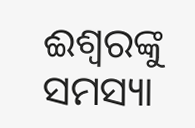ଈଶ୍ୱରଙ୍କୁ ସମସ୍ୟା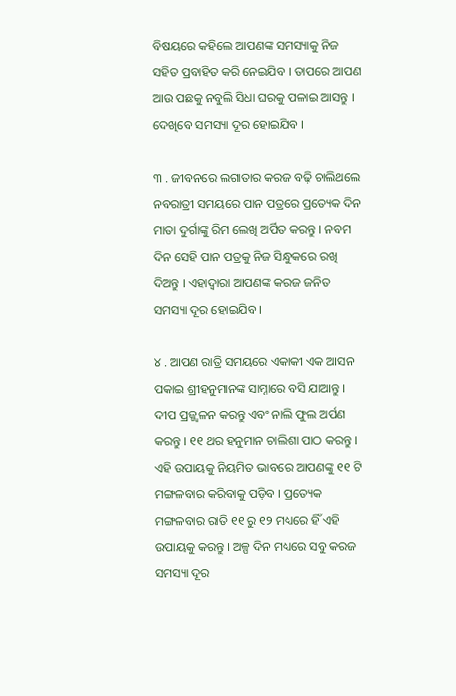ବିଷୟରେ କହିଲେ ଆପଣଙ୍କ ସମସ୍ୟାକୁ ନିଜ ସହିତ ପ୍ରବାହିତ କରି ନେଇଯିବ । ତାପରେ ଆପଣ ଆଉ ପଛକୁ ନବୁଲି ସିଧା ଘରକୁ ପଳାଇ ଆସନ୍ତୁ । ଦେଖିବେ ସମସ୍ୟା ଦୂର ହୋଇଯିବ ।

୩ . ଜୀବନରେ ଲଗାତାର କରଜ ବଢ଼ି ଚାଲିଥଲେ ନବରାତ୍ରୀ ସମୟରେ ପାନ ପତ୍ରରେ ପ୍ରତ୍ୟେକ ଦିନ ମାତା ଦୁର୍ଗାଙ୍କୁ ରିମ ଲେଖି ଅର୍ପିତ କରନ୍ତୁ । ନବମ ଦିନ ସେହି ପାନ ପତ୍ରକୁ ନିଜ ସିନ୍ଧୁକରେ ରଖି ଦିଅନ୍ତୁ । ଏହାଦ୍ବାରା ଆପଣଙ୍କ କରଜ ଜନିତ ସମସ୍ୟା ଦୂର ହୋଇଯିବ ।

୪ . ଆପଣ ରାତ୍ରି ସମୟରେ ଏକାକୀ ଏକ ଆସନ ପକାଇ ଶ୍ରୀହନୁମାନଙ୍କ ସାମ୍ନାରେ ବସି ଯାଆନ୍ତୁ । ଦୀପ ପ୍ରଜ୍ଜ୍ୱଳନ କରନ୍ତୁ ଏବଂ ନାଲି ଫୁଲ ଅର୍ପଣ କରନ୍ତୁ । ୧୧ ଥର ହନୁମାନ ଚାଲିଶା ପାଠ କରନ୍ତୁ । ଏହି ଉପାୟକୁ ନିୟମିତ ଭାବରେ ଆପଣଙ୍କୁ ୧୧ ଟି ମଙ୍ଗଳବାର କରିବାକୁ ପଡ଼ିବ । ପ୍ରତ୍ୟେକ ମଙ୍ଗଳବାର ରାତି ୧୧ ରୁ ୧୨ ମଧ୍ୟରେ ହିଁ ଏହି ଉପାୟକୁ କରନ୍ତୁ । ଅଳ୍ପ ଦିନ ମଧ୍ୟରେ ସବୁ କରଜ ସମସ୍ୟା ଦୂର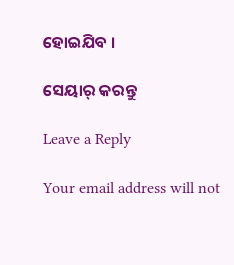ହୋଇଯିବ ।

ସେୟାର୍ କରନ୍ତୁ

Leave a Reply

Your email address will not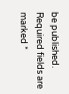be published. Required fields are marked *